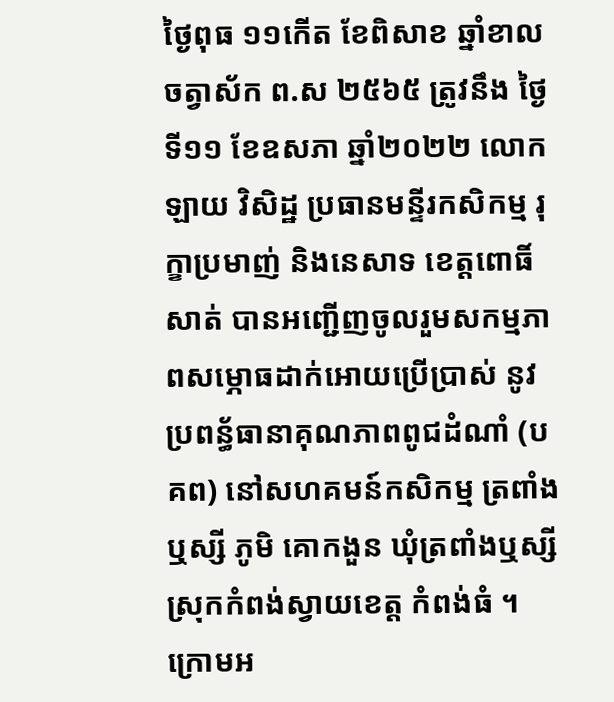ថ្ងៃពុធ ១១កើត ខែពិសាខ ឆ្នាំខាល ចត្វាស័ក ព.ស ២៥៦៥ ត្រូវនឹង ថ្ងៃទី១១ ខែឧសភា ឆ្នាំ២០២២ លោក ឡាយ វិសិដ្ឋ ប្រធានមន្ទីរកសិកម្ម រុក្ខាប្រមាញ់ និងនេសាទ ខេត្តពោធិ៍សាត់ បានអញ្ជេីញចូលរួមសកម្មភាពសម្ភោធដាក់អោយប្រើប្រាស់ នូវប្រពន្ធ័ធានាគុណភាពពូជដំណាំ (បគព) នៅសហគមន៍កសិកម្ម ត្រពាំងឬស្សី ភូមិ គោកងួន ឃុំត្រពាំងឬស្សី ស្រុកកំពង់ស្វាយខេត្ត កំពង់ធំ ។ក្រោមអ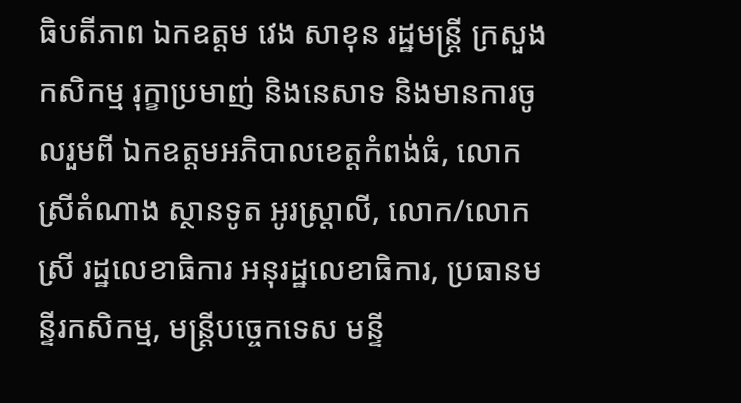ធិបតីភាព ឯកឧត្តម វេង សាខុន រដ្ឋមន្ត្រី ក្រសួងកសិកម្ម រុក្ខាប្រមាញ់ និងនេសាទ និងមានការចូលរួមពី ឯកឧត្តមអភិបាលខេត្តកំពង់ធំ, លោកស្រីតំណាង ស្ថានទូត អូរស្ត្រាលី, លោក/លោកស្រី រដ្ឋលេខាធិការ អនុរដ្ឋលេខាធិការ, ប្រធានមន្ទីរកសិកម្ម, មន្រ្តីបច្ចេកទេស មន្ទី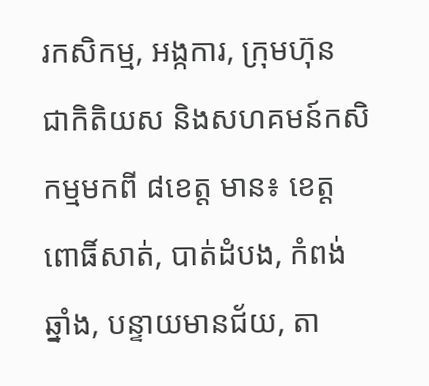រកសិកម្ម, អង្កការ, ក្រុមហ៊ុន ជាកិតិយស និងសហគមន៍កសិកម្មមកពី ៨ខេត្ត មាន៖ ខេត្តពោធិ៍សាត់, បាត់ដំបង, កំពង់ឆ្នាំង, បន្ទាយមានជ័យ, តា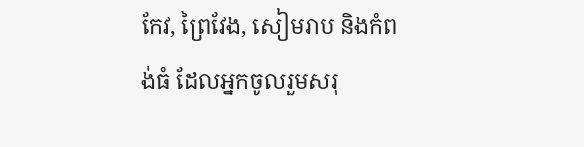កែវ, ព្រៃវែង, សៀមរាប និងកំពង់ធំ ដែលអ្នកចូលរួមសរុ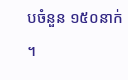បចំនួន ១៥០នាក់ ។